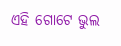ଏହି ଗୋଟେ ଭୁଲ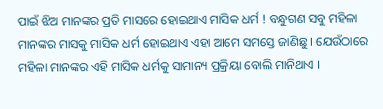ପାଇଁ ଝିଅ ମାନଙ୍କର ପ୍ରତି ମାସରେ ହୋଇଥାଏ ମାସିକ ଧର୍ମ ! ବନ୍ଧୁଗଣ ସବୁ ମହିଳା ମାନଙ୍କର ମାସକୁ ମାସିକ ଧର୍ମ ହୋଇଥାଏ ଏହା ଆମେ ସମସ୍ତେ ଜାଣିଛୁ । ଯେଉଁଠାରେ ମହିଳା ମାନଙ୍କର ଏହି ମାସିକ ଧର୍ମକୁ ସାମାନ୍ୟ ପ୍ରକ୍ରିୟା ବୋଲି ମାନିଥାଏ ।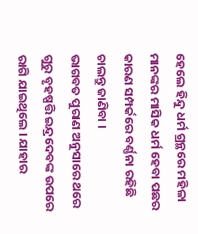ହେଲେ ହିନ୍ଦୁ ଧର୍ମ ଗ୍ରନ୍ଥରେ ମହିଳା ମାନଙ୍କର ମାସିକ ଧର୍ମ ହେବା ପଛର କାରଣ ସମ୍ପର୍କରେ ବର୍ଣ୍ଣନା ରହିଛି ଚାଲନ୍ତୁ ଜାଣିବା ।
ଭାଗବତ ପୁରାଣ ଅନୁସାରେ ଥରେ ଗୁରୁ ବୃହଷ୍ପତ୍ତି ଇନ୍ଦ୍ରଦେବଙ୍କ ଉପରେ ରାଗି ଯାଇଥିଲେ । ଯାହାର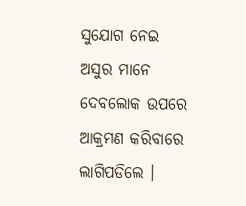ସୁଯୋଗ ନେଇ ଅସୁର ମାନେ ଦେବଲୋକ ଉପରେ ଆକ୍ରମଣ କରିବାରେ ଲାଗିପଡିଲେ ।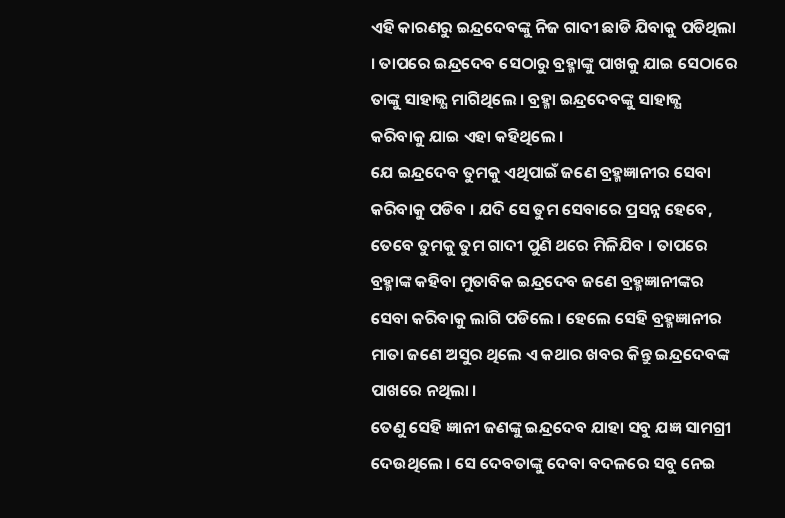ଏହି କାରଣରୁ ଇନ୍ଦ୍ରଦେବଙ୍କୁ ନିଜ ଗାଦୀ ଛାଡି ଯିବାକୁ ପଡିଥିଲା । ତାପରେ ଇନ୍ଦ୍ରଦେବ ସେଠାରୁ ବ୍ରହ୍ମାଙ୍କୁ ପାଖକୁ ଯାଇ ସେଠାରେ ତାଙ୍କୁ ସାହାଜ୍ଯ ମାଗିଥିଲେ । ବ୍ରହ୍ମା ଇନ୍ଦ୍ରଦେବଙ୍କୁ ସାହାଜ୍ଯ କରିବାକୁ ଯାଇ ଏହା କହିଥିଲେ ।
ଯେ ଇନ୍ଦ୍ରଦେବ ତୁମକୁ ଏଥିପାଇଁ ଜଣେ ବ୍ରହ୍ମଜ୍ଞାନୀର ସେବା କରିବାକୁ ପଡିବ । ଯଦି ସେ ତୁମ ସେବାରେ ପ୍ରସନ୍ନ ହେବେ, ତେବେ ତୁମକୁ ତୁମ ଗାଦୀ ପୁଣି ଥରେ ମିଳିଯିବ । ତାପରେ ବ୍ରହ୍ମାଙ୍କ କହିବା ମୁତାବିକ ଇନ୍ଦ୍ରଦେବ ଜଣେ ବ୍ରହ୍ମଜ୍ଞାନୀଙ୍କର ସେବା କରିବାକୁ ଲାଗି ପଡିଲେ । ହେଲେ ସେହି ବ୍ରହ୍ମଜ୍ଞାନୀର ମାତା ଜଣେ ଅସୁର ଥିଲେ ଏ କଥାର ଖବର କିନ୍ତୁ ଇନ୍ଦ୍ରଦେବଙ୍କ ପାଖରେ ନଥିଲା ।
ତେଣୁ ସେହି ଜ୍ଞାନୀ ଜଣଙ୍କୁ ଇନ୍ଦ୍ରଦେବ ଯାହା ସବୁ ଯଜ୍ଞ ସାମଗ୍ରୀ ଦେଉଥିଲେ । ସେ ଦେବତାଙ୍କୁ ଦେବା ବଦଳରେ ସବୁ ନେଇ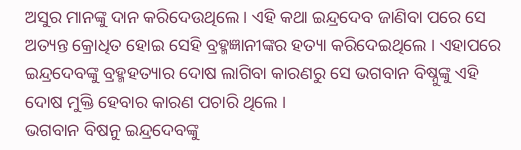ଅସୁର ମାନଙ୍କୁ ଦାନ କରିଦେଉଥିଲେ । ଏହି କଥା ଇନ୍ଦ୍ରଦେବ ଜାଣିବା ପରେ ସେ ଅତ୍ୟନ୍ତ କ୍ରୋଧିତ ହୋଇ ସେହି ବ୍ରହ୍ମଜ୍ଞାନୀଙ୍କର ହତ୍ୟା କରିଦେଇଥିଲେ । ଏହାପରେ ଇନ୍ଦ୍ରଦେବଙ୍କୁ ବ୍ରହ୍ମହତ୍ୟାର ଦୋଷ ଲାଗିବା କାରଣରୁ ସେ ଭଗବାନ ବିଷ୍ନୁଙ୍କୁ ଏହି ଦୋଷ ମୁକ୍ତି ହେବାର କାରଣ ପଚାରି ଥିଲେ ।
ଭଗବାନ ବିଷନୁ ଇନ୍ଦ୍ରଦେବଙ୍କୁ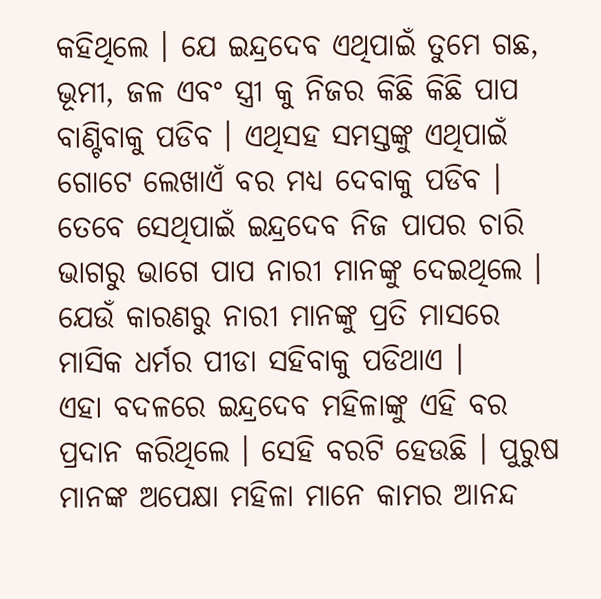କହିଥିଲେ । ଯେ ଇନ୍ଦ୍ରଦେବ ଏଥିପାଇଁ ତୁମେ ଗଛ, ଭୂମୀ, ଜଳ ଏବଂ ସ୍ତ୍ରୀ କୁ ନିଜର କିଛି କିଛି ପାପ ବାଣ୍ଟିବାକୁ ପଡିବ । ଏଥିସହ ସମସ୍ତଙ୍କୁ ଏଥିପାଇଁ ଗୋଟେ ଲେଖାଏଁ ବର ମଧ୍ୟ ଦେବାକୁ ପଡିବ । ତେବେ ସେଥିପାଇଁ ଇନ୍ଦ୍ରଦେବ ନିଜ ପାପର ଚାରି ଭାଗରୁ ଭାଗେ ପାପ ନାରୀ ମାନଙ୍କୁ ଦେଇଥିଲେ । ଯେଉଁ କାରଣରୁ ନାରୀ ମାନଙ୍କୁ ପ୍ରତି ମାସରେ ମାସିକ ଧର୍ମର ପୀଡା ସହିବାକୁ ପଡିଥାଏ ।
ଏହା ବଦଳରେ ଇନ୍ଦ୍ରଦେବ ମହିଳାଙ୍କୁ ଏହି ବର ପ୍ରଦାନ କରିଥିଲେ । ସେହି ବରଟି ହେଉଛି । ପୁରୁଷ ମାନଙ୍କ ଅପେକ୍ଷା ମହିଳା ମାନେ କାମର ଆନନ୍ଦ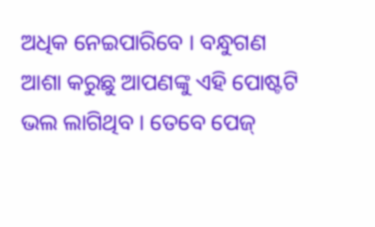ଅଧିକ ନେଇପାରିବେ । ବନ୍ଧୁଗଣ ଆଶା କରୁଛୁ ଆପଣଙ୍କୁ ଏହି ପୋଷ୍ଟଟି ଭଲ ଲାଗିଥିବ । ତେବେ ପେଜ୍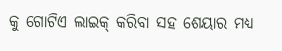କୁ ଗୋଟିଏ ଲାଇକ୍ କରିବା ସହ ଶେୟାର ମଧ୍ୟ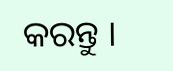କରନ୍ତୁ ।